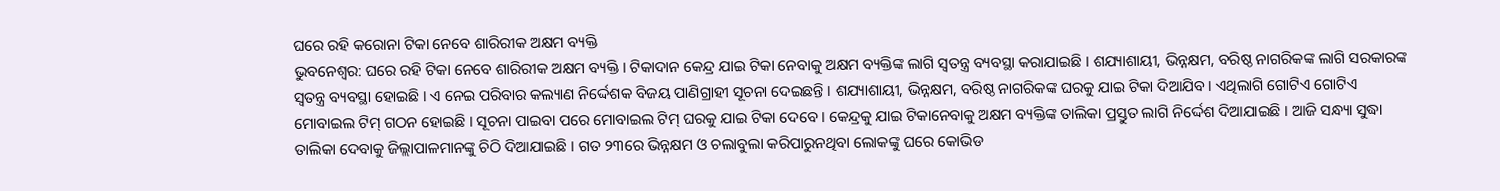ଘରେ ରହି କରୋନା ଟିକା ନେବେ ଶାରିରୀକ ଅକ୍ଷମ ବ୍ୟକ୍ତି
ଭୁବନେଶ୍ୱର: ଘରେ ରହି ଟିକା ନେବେ ଶାରିରୀକ ଅକ୍ଷମ ବ୍ୟକ୍ତି । ଟିକାଦାନ କେନ୍ଦ୍ର ଯାଇ ଟିକା ନେବାକୁ ଅକ୍ଷମ ବ୍ୟକ୍ତିଙ୍କ ଲାଗି ସ୍ୱତନ୍ତ୍ର ବ୍ୟବସ୍ଥା କରାଯାଇଛି । ଶଯ୍ୟାଶାୟୀ, ଭିନ୍ନକ୍ଷମ, ବରିଷ୍ଠ ନାଗରିକଙ୍କ ଲାଗି ସରକାରଙ୍କ ସ୍ୱତନ୍ତ୍ର ବ୍ୟବସ୍ଥା ହୋଇଛି । ଏ ନେଇ ପରିବାର କଲ୍ୟାଣ ନିର୍ଦ୍ଦେଶକ ବିଜୟ ପାଣିଗ୍ରାହୀ ସୂଚନା ଦେଇଛନ୍ତି । ଶଯ୍ୟାଶାୟୀ, ଭିନ୍ନକ୍ଷମ, ବରିଷ୍ଠ ନାଗରିକଙ୍କ ଘରକୁ ଯାଇ ଟିକା ଦିଆଯିବ । ଏଥିଲାଗି ଗୋଟିଏ ଗୋଟିଏ ମୋବାଇଲ ଟିମ୍ ଗଠନ ହୋଇଛି । ସୂଚନା ପାଇବା ପରେ ମୋବାଇଲ ଟିମ୍ ଘରକୁ ଯାଇ ଟିକା ଦେବେ । କେନ୍ଦ୍ରକୁ ଯାଇ ଟିକାନେବାକୁ ଅକ୍ଷମ ବ୍ୟକ୍ତିଙ୍କ ତାଲିକା ପ୍ରସ୍ତୁତ ଲାଗି ନିର୍ଦ୍ଦେଶ ଦିଆଯାଇଛି । ଆଜି ସନ୍ଧ୍ୟା ସୁଦ୍ଧା ତାଲିକା ଦେବାକୁ ଜିଲ୍ଲାପାଳମାନଙ୍କୁ ଚିଠି ଦିଆଯାଇଛି । ଗତ ୨୩ରେ ଭିନ୍ନକ୍ଷମ ଓ ଚଲାବୁଲା କରିପାରୁନଥିବା ଲୋକଙ୍କୁ ଘରେ କୋଭିଡ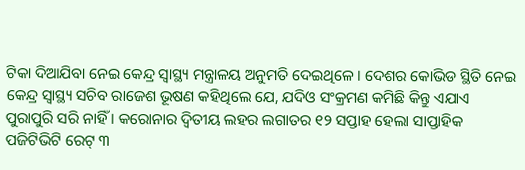ଟିକା ଦିଆଯିବା ନେଇ କେନ୍ଦ୍ର ସ୍ୱାସ୍ଥ୍ୟ ମନ୍ତ୍ରାଳୟ ଅନୁମତି ଦେଇଥିଳେ । ଦେଶର କୋଭିଡ ସ୍ଥିତି ନେଇ କେନ୍ଦ୍ର ସ୍ୱାସ୍ଥ୍ୟ ସଚିବ ରାଜେଶ ଭୂଷଣ କହିଥିଲେ ଯେ, ଯଦିଓ ସଂକ୍ରମଣ କମିଛି କିନ୍ତୁ ଏଯାଏ ପୁରାପୁରି ସରି ନାହିଁ । କରୋନାର ଦ୍ୱିତୀୟ ଲହର ଲଗାତର ୧୨ ସପ୍ତାହ ହେଲା ସାପ୍ତାହିକ ପଜିଟିଭିଟି ରେଟ୍ ୩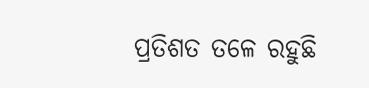ପ୍ରତିଶତ ତଳେ ରହୁଛି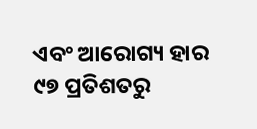ଏବଂ ଆରୋଗ୍ୟ ହାର ୯୭ ପ୍ରତିଶତରୁ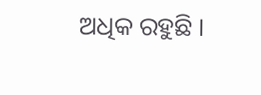ଅଧିକ ରହୁଛି ।